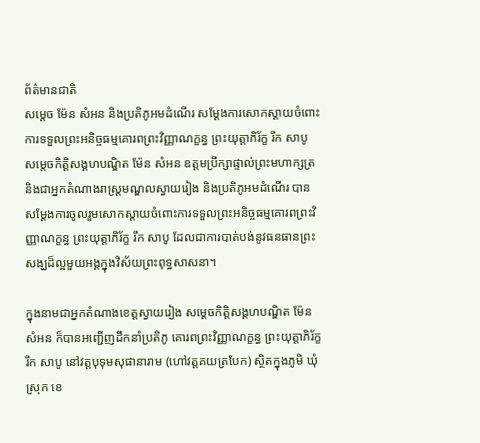ព័ត៌មានជាតិ
សម្តេច ម៉ែន សំអន និងប្រតិភូអមដំណើរ សម្តែងការសោកស្ដាយចំពោះ ការទទួលព្រះអនិច្ចធម្មគោរពព្រះវិញ្ញាណក្ខន្ធ ព្រះយុត្តាភិរ័ក្ខ រឹក សាបូ
សម្តេចកិត្តិសង្គហបណ្ឌិត ម៉ែន សំអន ឧត្តមប្រឹក្សាផ្ទាល់ព្រះមហាក្សត្រ និងជាអ្នកតំណាងរាស្ត្រមណ្ឌលស្វាយរៀង និងប្រតិភូអមដំណើរ បានសម្តែងការចូលរួមសោកស្តាយចំពោះការទទួលព្រះអនិច្ចធម្មគោរពព្រះវិញ្ញាណក្ខន្ធ ព្រះយុត្តាភិរ័ក្ខ រឹក សាបូ ដែលជាការបាត់បង់នូវធនធានព្រះសង្ឃដ៏ល្អមួយអង្គក្នុងវិស័យព្រះពុទ្ធសាសនា។

ក្នុងនាមជាអ្នកតំណាងខេត្តស្វាយរៀង សម្តេចកិត្តិសង្គហបណ្ឌិត ម៉ែន សំអន ក៏បានអញ្ជើញដឹកនាំប្រតិភូ គោរពព្រះវិញ្ញាណក្ខន្ធ ព្រះយុត្តាភិរ័ក្ខ រឹក សាបូ នៅវត្តបុទុមសុផានារាម (ហៅវត្តគយត្របែក) ស្ថិតក្នុងភូមិ ឃុំ ស្រុក ខេ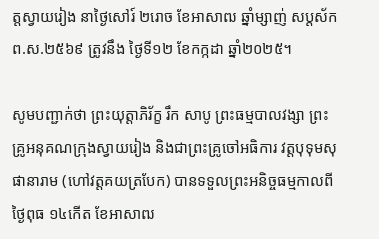ត្តស្វាយរៀង នាថ្ងៃសៅរ៍ ២រោច ខែអាសាឍ ឆ្នាំម្សាញ់ សប្តស័ក ព.ស.២៥៦៩ ត្រូវនឹង ថ្ងៃទី១២ ខែកក្កដា ឆ្នាំ២០២៥។

សូមបញ្ជាក់ថា ព្រះយុត្តាភិរ័ក្ខ រឹក សាបូ ព្រះធម្មបាលវង្សា ព្រះគ្រូអនុគណក្រុងស្វាយរៀង និងជាព្រះគ្រូចៅអធិការ វត្តបុទុមសុផានារាម (ហៅវត្តគយត្របែក) បានទទួលព្រះអនិច្ចធម្មកាលពីថ្ងៃពុធ ១៤កើត ខែអាសាឍ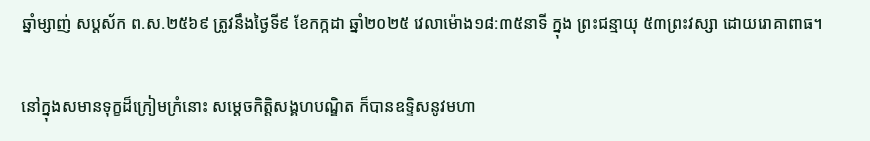ឆ្នាំម្សាញ់ សប្តស័ក ព.ស.២៥៦៩ ត្រូវនឹងថ្ងៃទី៩ ខែកក្កដា ឆ្នាំ២០២៥ វេលាម៉ោង១៨:៣៥នាទី ក្នុង ព្រះជន្មាយុ ៥៣ព្រះវស្សា ដោយរោគាពាធ។

នៅក្នុងសមានទុក្ខដ៏ក្រៀមក្រំនោះ សម្តេចកិត្តិសង្គហបណ្ឌិត ក៏បានឧទ្ទិសនូវមហា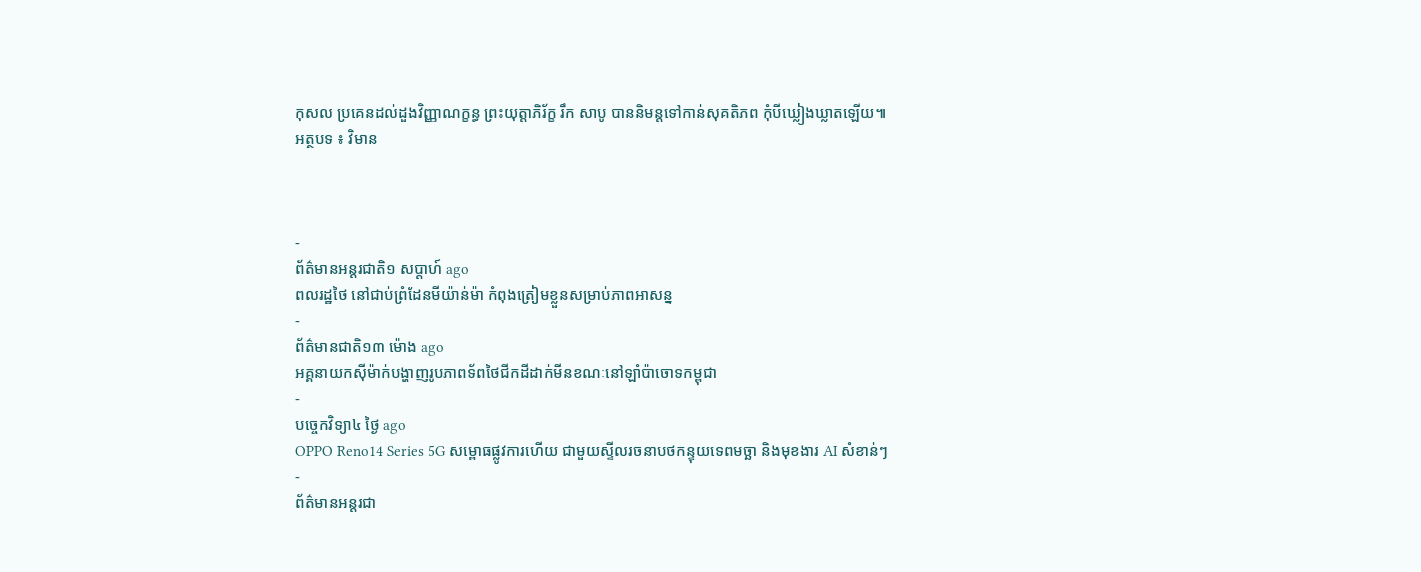កុសល ប្រគេនដល់ដួងវិញ្ញាណក្ខន្ធ ព្រះយុត្តាភិរ័ក្ខ រឹក សាបូ បាននិមន្តទៅកាន់សុគតិភព កុំបីឃ្លៀងឃ្លាតឡើយ៕
អត្ថបទ ៖ វិមាន



-
ព័ត៌មានអន្ដរជាតិ១ សប្តាហ៍ ago
ពលរដ្ឋថៃ នៅជាប់ព្រំដែនមីយ៉ាន់ម៉ា កំពុងត្រៀមខ្លួនសម្រាប់ភាពអាសន្ន
-
ព័ត៌មានជាតិ១៣ ម៉ោង ago
អគ្គនាយកស៊ីម៉ាក់បង្ហាញរូបភាពទ័ពថៃជីកដីដាក់មីនខណៈនៅឡាំប៉ាចោទកម្ពុជា
-
បច្ចេកវិទ្យា៤ ថ្ងៃ ago
OPPO Reno14 Series 5G សម្ពោធផ្លូវការហើយ ជាមួយស្ទីលរចនាបថកន្ទុយទេពមច្ឆា និងមុខងារ AI សំខាន់ៗ
-
ព័ត៌មានអន្ដរជា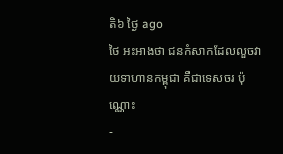តិ៦ ថ្ងៃ ago
ថៃ អះអាងថា ជនកំសាកដែលលួចវាយទាហានកម្ពុជា គឺជាទេសចរ ប៉ុណ្ណោះ
-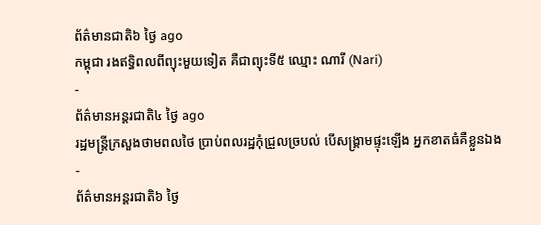ព័ត៌មានជាតិ៦ ថ្ងៃ ago
កម្ពុជា រងឥទ្ធិពលពីព្យុះមួយទៀត គឺជាព្យុះទី៥ ឈ្មោះ ណារី (Nari)
-
ព័ត៌មានអន្ដរជាតិ៤ ថ្ងៃ ago
រដ្ឋមន្ត្រីក្រសួងថាមពលថៃ ប្រាប់ពលរដ្ឋកុំជ្រួលច្របល់ បើសង្គ្រាមផ្ទុះឡើង អ្នកខាតធំគឺខ្លួនឯង
-
ព័ត៌មានអន្ដរជាតិ៦ ថ្ងៃ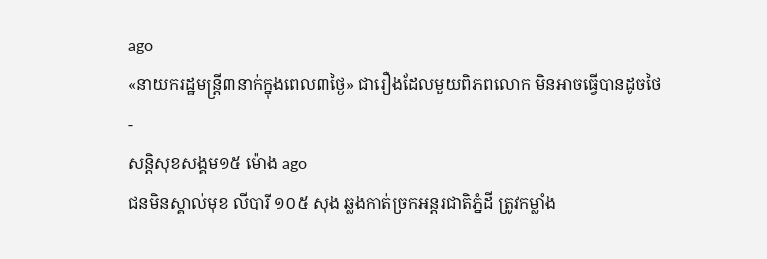ago
«នាយករដ្ឋមន្ត្រី៣នាក់ក្នុងពេល៣ថ្ងៃ» ជារឿងដែលមួយពិភពលោក មិនអាចធ្វើបានដូចថៃ
-
សន្តិសុខសង្គម១៥ ម៉ោង ago
ជនមិនស្គាល់មុខ លីបារី ១០៥ សុង ឆ្លងកាត់ច្រកអន្តរជាតិភ្នំដី ត្រូវកម្លាំង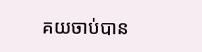គយចាប់បាន